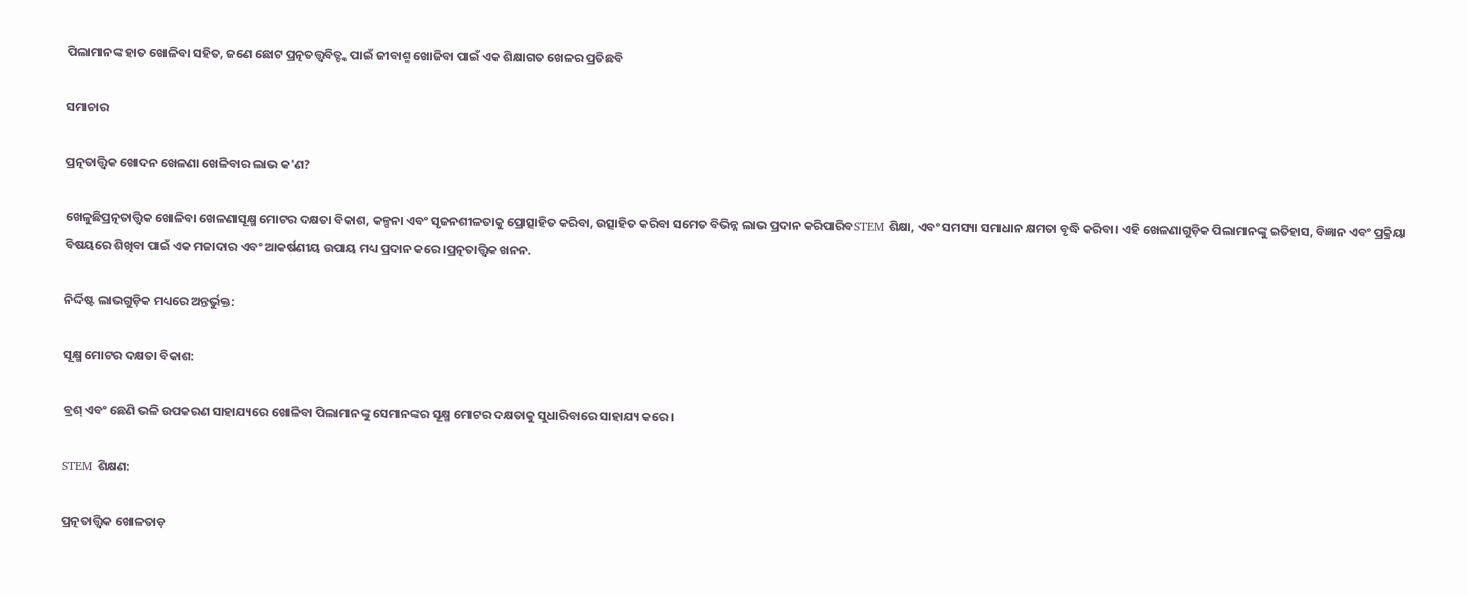ପିଲାମାନଙ୍କ ହାତ ଖୋଳିବା ସହିତ, ଜଣେ ଛୋଟ ପ୍ରତ୍ନତତ୍ତ୍ୱବିତ୍ଙ୍କ ପାଇଁ ଜୀବାଶ୍ମ ଖୋଜିବା ପାଇଁ ଏକ ଶିକ୍ଷାଗତ ଖେଳର ପ୍ରତିଛବି

ସମାଚାର

ପ୍ରତ୍ନତାତ୍ତ୍ୱିକ ଖୋଦନ ଖେଳଣା ଖେଳିବାର ଲାଭ କ'ଣ?

ଖେଳୁଛିପ୍ରତ୍ନତାତ୍ତ୍ୱିକ ଖୋଳିବା ଖେଳଣାସୂକ୍ଷ୍ମ ମୋଟର ଦକ୍ଷତା ବିକାଶ, କଳ୍ପନା ଏବଂ ସୃଜନଶୀଳତାକୁ ପ୍ରୋତ୍ସାହିତ କରିବା, ଉତ୍ସାହିତ କରିବା ସମେତ ବିଭିନ୍ନ ଲାଭ ପ୍ରଦାନ କରିପାରିବSTEM ଶିକ୍ଷା, ଏବଂ ସମସ୍ୟା ସମାଧାନ କ୍ଷମତା ବୃଦ୍ଧି କରିବା। ଏହି ଖେଳଣାଗୁଡ଼ିକ ପିଲାମାନଙ୍କୁ ଇତିହାସ, ବିଜ୍ଞାନ ଏବଂ ପ୍ରକ୍ରିୟା ବିଷୟରେ ଶିଖିବା ପାଇଁ ଏକ ମଜାଦାର ଏବଂ ଆକର୍ଷଣୀୟ ଉପାୟ ମଧ୍ୟ ପ୍ରଦାନ କରେ।ପ୍ରତ୍ନତାତ୍ତ୍ୱିକ ଖନନ.

ନିର୍ଦ୍ଦିଷ୍ଟ ଲାଭଗୁଡ଼ିକ ମଧ୍ୟରେ ଅନ୍ତର୍ଭୁକ୍ତ:

ସୂକ୍ଷ୍ମ ମୋଟର ଦକ୍ଷତା ବିକାଶ:

ବ୍ରଶ୍ ଏବଂ ଛେଣି ଭଳି ଉପକରଣ ସାହାଯ୍ୟରେ ଖୋଳିବା ପିଲାମାନଙ୍କୁ ସେମାନଙ୍କର ସୂକ୍ଷ୍ମ ମୋଟର ଦକ୍ଷତାକୁ ସୁଧାରିବାରେ ସାହାଯ୍ୟ କରେ।

STEM ଶିକ୍ଷଣ:

ପ୍ରତ୍ନତାତ୍ତ୍ୱିକ ଖୋଳତାଡ଼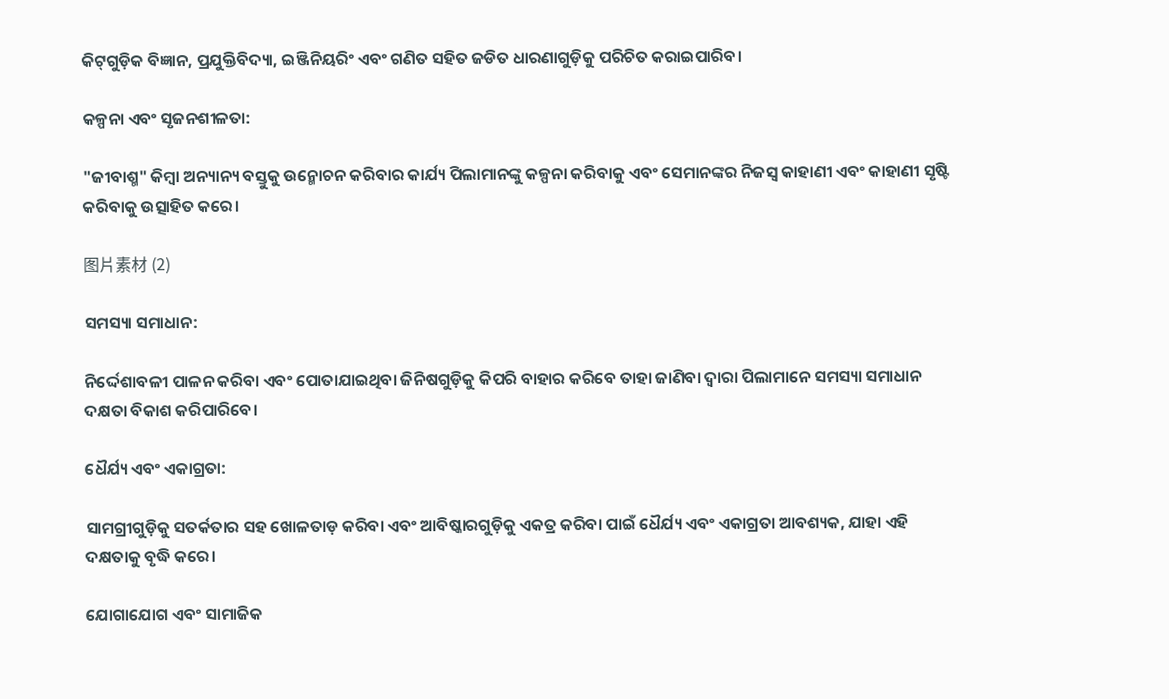କିଟ୍‌ଗୁଡ଼ିକ ବିଜ୍ଞାନ, ପ୍ରଯୁକ୍ତିବିଦ୍ୟା, ଇଞ୍ଜିନିୟରିଂ ଏବଂ ଗଣିତ ସହିତ ଜଡିତ ଧାରଣାଗୁଡ଼ିକୁ ପରିଚିତ କରାଇପାରିବ।

କଳ୍ପନା ଏବଂ ସୃଜନଶୀଳତା:

"ଜୀବାଶ୍ମ" କିମ୍ବା ଅନ୍ୟାନ୍ୟ ବସ୍ତୁକୁ ଉନ୍ମୋଚନ କରିବାର କାର୍ଯ୍ୟ ପିଲାମାନଙ୍କୁ କଳ୍ପନା କରିବାକୁ ଏବଂ ସେମାନଙ୍କର ନିଜସ୍ୱ କାହାଣୀ ଏବଂ କାହାଣୀ ସୃଷ୍ଟି କରିବାକୁ ଉତ୍ସାହିତ କରେ।

图片素材 (2)

ସମସ୍ୟା ସମାଧାନ:

ନିର୍ଦ୍ଦେଶାବଳୀ ପାଳନ କରିବା ଏବଂ ପୋତାଯାଇଥିବା ଜିନିଷଗୁଡ଼ିକୁ କିପରି ବାହାର କରିବେ ତାହା ଜାଣିବା ଦ୍ଵାରା ପିଲାମାନେ ସମସ୍ୟା ସମାଧାନ ଦକ୍ଷତା ବିକାଶ କରିପାରିବେ।

ଧୈର୍ଯ୍ୟ ଏବଂ ଏକାଗ୍ରତା:

ସାମଗ୍ରୀଗୁଡ଼ିକୁ ସତର୍କତାର ସହ ଖୋଳତାଡ଼ କରିବା ଏବଂ ଆବିଷ୍କାରଗୁଡ଼ିକୁ ଏକତ୍ର କରିବା ପାଇଁ ଧୈର୍ଯ୍ୟ ଏବଂ ଏକାଗ୍ରତା ଆବଶ୍ୟକ, ଯାହା ଏହି ଦକ୍ଷତାକୁ ବୃଦ୍ଧି କରେ।

ଯୋଗାଯୋଗ ଏବଂ ସାମାଜିକ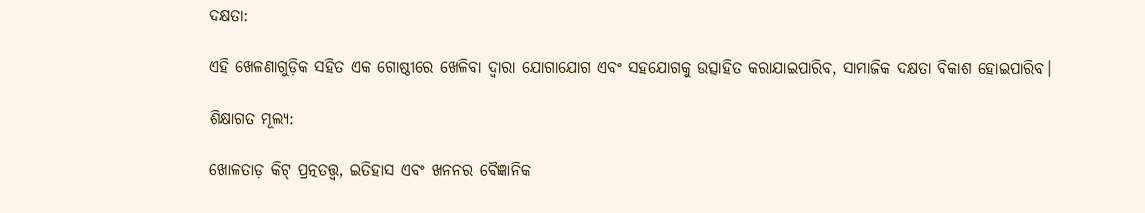ଦକ୍ଷତା:

ଏହି ଖେଳଣାଗୁଡ଼ିକ ସହିତ ଏକ ଗୋଷ୍ଠୀରେ ଖେଳିବା ଦ୍ୱାରା ଯୋଗାଯୋଗ ଏବଂ ସହଯୋଗକୁ ଉତ୍ସାହିତ କରାଯାଇପାରିବ, ସାମାଜିକ ଦକ୍ଷତା ବିକାଶ ହୋଇପାରିବ।

ଶିକ୍ଷାଗତ ମୂଲ୍ୟ:

ଖୋଳତାଡ଼ କିଟ୍ ପ୍ରତ୍ନତତ୍ତ୍ୱ, ଇତିହାସ ଏବଂ ଖନନର ବୈଜ୍ଞାନିକ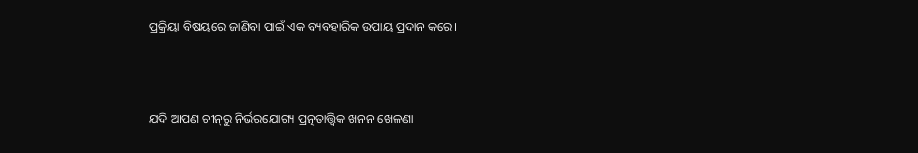ପ୍ରକ୍ରିୟା ବିଷୟରେ ଜାଣିବା ପାଇଁ ଏକ ବ୍ୟବହାରିକ ଉପାୟ ପ୍ରଦାନ କରେ।



ଯଦି ଆପଣ ଚୀନ୍‌ରୁ ନିର୍ଭରଯୋଗ୍ୟ ପ୍ରତ୍ନତାତ୍ତ୍ୱିକ ଖନନ ଖେଳଣା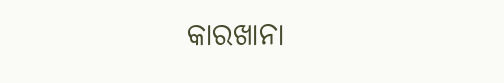କାରଖାନା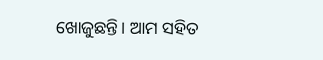ଖୋଜୁଛନ୍ତି। ଆମ ସହିତ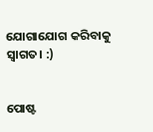ଯୋଗାଯୋଗ କରିବାକୁ ସ୍ୱାଗତ। :)


ପୋଷ୍ଟ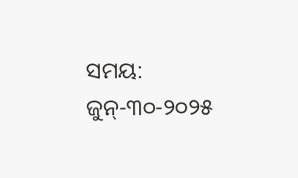ସମୟ: ଜୁନ୍-୩୦-୨୦୨୫